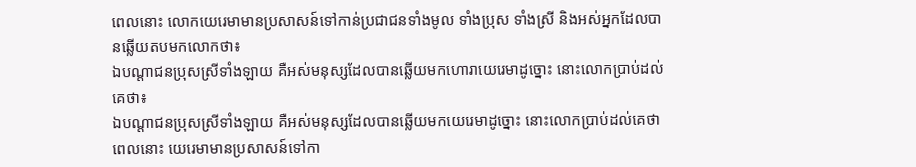ពេលនោះ លោកយេរេមាមានប្រសាសន៍ទៅកាន់ប្រជាជនទាំងមូល ទាំងប្រុស ទាំងស្រី និងអស់អ្នកដែលបានឆ្លើយតបមកលោកថា៖
ឯបណ្ដាជនប្រុសស្រីទាំងឡាយ គឺអស់មនុស្សដែលបានឆ្លើយមកហោរាយេរេមាដូច្នោះ នោះលោកប្រាប់ដល់គេថា៖
ឯបណ្តាជនប្រុសស្រីទាំងឡាយ គឺអស់មនុស្សដែលបានឆ្លើយមកយេរេមាដូច្នោះ នោះលោកប្រាប់ដល់គេថា
ពេលនោះ យេរេមាមានប្រសាសន៍ទៅកា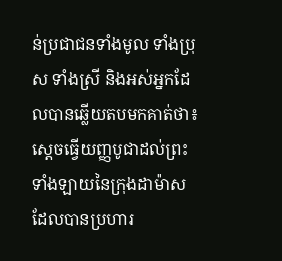ន់ប្រជាជនទាំងមូល ទាំងប្រុស ទាំងស្រី និងអស់អ្នកដែលបានឆ្លើយតបមកគាត់ថា៖
ស្ដេចធ្វើយញ្ញបូជាដល់ព្រះទាំងឡាយនៃក្រុងដាម៉ាស ដែលបានប្រហារ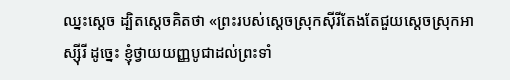ឈ្នះស្ដេច ដ្បិតស្ដេចគិតថា «ព្រះរបស់ស្ដេចស្រុកស៊ីរីតែងតែជួយស្ដេចស្រុកអាស្ស៊ីរី ដូច្នេះ ខ្ញុំថ្វាយយញ្ញបូជាដល់ព្រះទាំ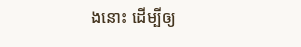ងនោះ ដើម្បីឲ្យ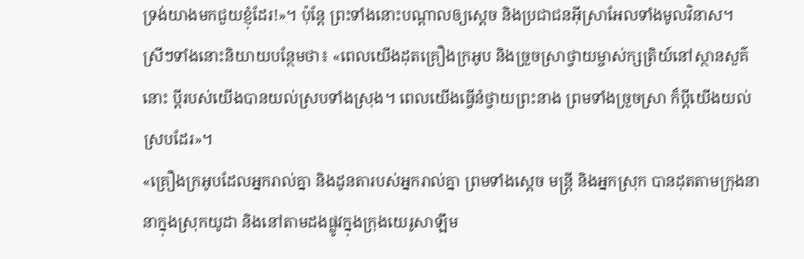ទ្រង់យាងមកជួយខ្ញុំដែរ!»។ ប៉ុន្តែ ព្រះទាំងនោះបណ្ដាលឲ្យស្ដេច និងប្រជាជនអ៊ីស្រាអែលទាំងមូលវិនាស។
ស្រីៗទាំងនោះនិយាយបន្ថែមថា៖ «ពេលយើងដុតគ្រឿងក្រអូប និងច្រួចស្រាថ្វាយម្ចាស់ក្សត្រិយ៍នៅស្ថានសួគ៌នោះ ប្ដីរបស់យើងបានយល់ស្របទាំងស្រុង។ ពេលយើងធ្វើនំថ្វាយព្រះនាង ព្រមទាំងច្រួចស្រា ក៏ប្ដីយើងយល់ស្របដែរ»។
«គ្រឿងក្រអូបដែលអ្នករាល់គ្នា និងដូនតារបស់អ្នករាល់គ្នា ព្រមទាំងស្ដេច មន្ត្រី និងអ្នកស្រុក បានដុតតាមក្រុងនានាក្នុងស្រុកយូដា និងនៅតាមដងផ្លូវក្នុងក្រុងយេរូសាឡឹម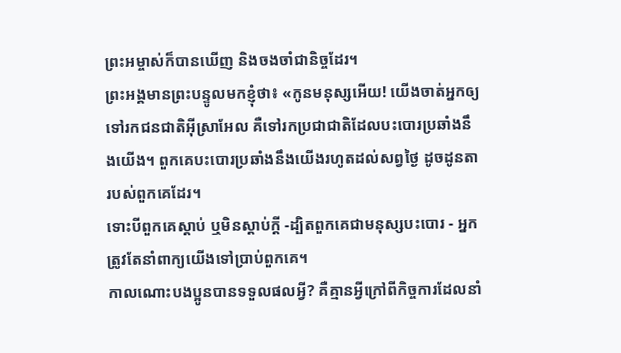ព្រះអម្ចាស់ក៏បានឃើញ និងចងចាំជានិច្ចដែរ។
ព្រះអង្គមានព្រះបន្ទូលមកខ្ញុំថា៖ «កូនមនុស្សអើយ! យើងចាត់អ្នកឲ្យទៅរកជនជាតិអ៊ីស្រាអែល គឺទៅរកប្រជាជាតិដែលបះបោរប្រឆាំងនឹងយើង។ ពួកគេបះបោរប្រឆាំងនឹងយើងរហូតដល់សព្វថ្ងៃ ដូចដូនតារបស់ពួកគេដែរ។
ទោះបីពួកគេស្ដាប់ ឬមិនស្ដាប់ក្ដី -ដ្បិតពួកគេជាមនុស្សបះបោរ - អ្នកត្រូវតែនាំពាក្យយើងទៅប្រាប់ពួកគេ។
កាលណោះបងប្អូនបានទទួលផលអ្វី? គឺគ្មានអ្វីក្រៅពីកិច្ចការដែលនាំ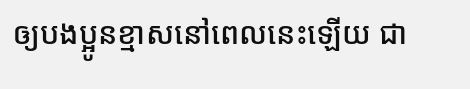ឲ្យបងប្អូនខ្មាសនៅពេលនេះឡើយ ជា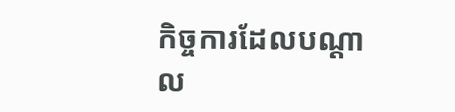កិច្ចការដែលបណ្ដាល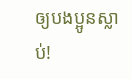ឲ្យបងប្អូនស្លាប់!